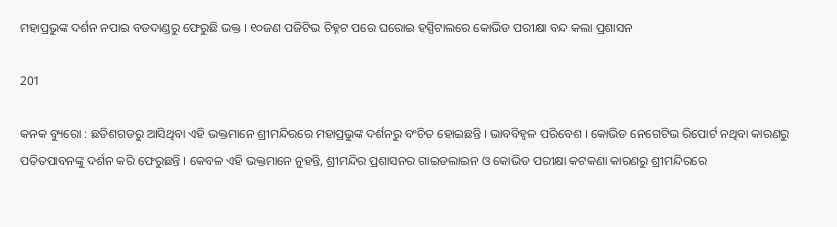ମହାପ୍ରଭୁଙ୍କ ଦର୍ଶନ ନପାଇ ବଡଦାଣ୍ଡରୁ ଫେରୁଛି ଭକ୍ତ । ୧୦ଜଣ ପଜିଟିଭ ଚିହ୍ନଟ ପରେ ଘରୋଇ ହସ୍ପିଟାଲରେ କୋଭିଡ ପରୀକ୍ଷା ବନ୍ଦ କଲା ପ୍ରଶାସନ

201

କନକ ବ୍ୟୁରୋ : ଛତିଶଗଡରୁ ଆସିଥିବା ଏହି ଭକ୍ତମାନେ ଶ୍ରୀମନ୍ଦିରରେ ମହାପ୍ରଭୁଙ୍କ ଦର୍ଶନରୁ ବଂଚିତ ହୋଇଛନ୍ତି । ଭାବବିହ୍ୱଳ ପରିବେଶ । କୋଭିଡ ନେଗେଟିଭ ରିପୋର୍ଟ ନଥିବା କାରଣରୁ ପତିତପାବନଙ୍କୁ ଦର୍ଶନ କରି ଫେରୁଛନ୍ତି । କେବଳ ଏହି ଭକ୍ତମାନେ ନୁହନ୍ତି, ଶ୍ରୀମନ୍ଦିର ପ୍ରଶାସନର ଗାଇଡଲାଇନ ଓ କୋଭିଡ ପରୀକ୍ଷା କଟକଣା କାରଣରୁ ଶ୍ରୀମନ୍ଦିରରେ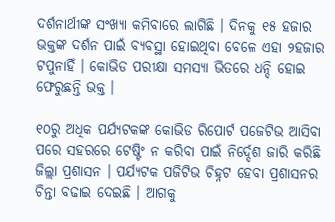ଦର୍ଶନାର୍ଥୀଙ୍କ ସଂଖ୍ୟା କମିବାରେ ଲାଗିଛି । ଦିନକୁ ୧୫ ହଜାର ଭକ୍ତଙ୍କ ଦର୍ଶନ ପାଇଁ ବ୍ୟବସ୍ଥା ହୋଇଥିବା ବେଳେ ଏହା ୨ହଜାର ଟପୁନାହିଁ । କୋଭିଡ ପରୀକ୍ଷା ସମସ୍ୟା ଭିତରେ ଧନ୍ଦି ହୋଇ ଫେରୁଛନ୍ତି ଭକ୍ତ ।

୧୦ରୁ ଅଧିକ ପର୍ଯ୍ୟଟକଙ୍କ କୋଭିଡ ରିପୋର୍ଟ ପଜେଟିଭ ଆସିବା ପରେ ସହରରେ ଟେଷ୍ଟିଂ ନ କରିବା ପାଇଁ ନିର୍ଦ୍ଦେଶ ଜାରି କରିଛି ଜିଲ୍ଲା ପ୍ରଶାସନ । ପର୍ଯ୍ୟଟକ ପଜିଟିଭ ଚିହ୍ନଟ ହେବା ପ୍ରଶାସନର ଚିନ୍ତା ବଢାଇ ଦେଇଛି । ଆଗକୁ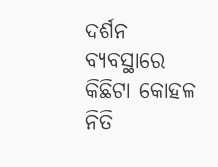ଦର୍ଶନ ବ୍ୟବସ୍ଥାରେ କିଛିଟା କୋହଳ ନିତି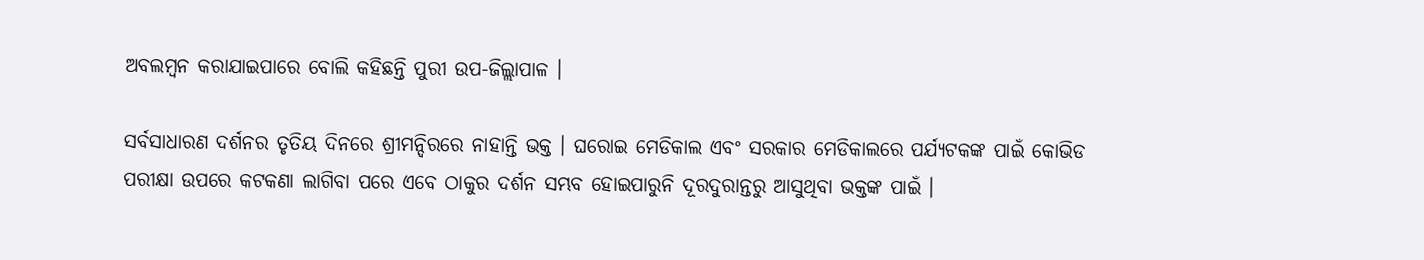ଅବଲମ୍ବନ କରାଯାଇପାରେ ବୋଲି କହିଛନ୍ତି ପୁରୀ ଉପ-ଜିଲ୍ଲାପାଳ ।

ସର୍ବସାଧାରଣ ଦର୍ଶନର ତୃତିୟ ଦିନରେ ଶ୍ରୀମନ୍ଦିରରେ ନାହାନ୍ତି ଭକ୍ତ । ଘରୋଇ ମେଡିକାଲ ଏବଂ ସରକାର ମେଡିକାଲରେ ପର୍ଯ୍ୟଟକଙ୍କ ପାଇଁ କୋଭିଡ ପରୀକ୍ଷା ଉପରେ କଟକଣା ଲାଗିବା ପରେ ଏବେ ଠାକୁର ଦର୍ଶନ ସମ୍ଭବ ହୋଇପାରୁନି ଦୂରଦୁରାନ୍ତରୁ ଆସୁଥିବା ଭକ୍ତଙ୍କ ପାଇଁ ।